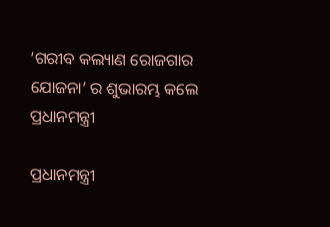‘ଗରୀବ କଲ୍ୟାଣ ରୋଜଗାର ଯୋଜନା’ ର ଶୁଭାରମ୍ଭ କଲେ ପ୍ରଧାନମନ୍ତ୍ରୀ

ପ୍ରଧାନମନ୍ତ୍ରୀ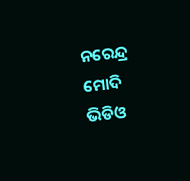ନରେନ୍ଦ୍ର ମୋଦି ଭିଡିଓ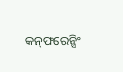କନ୍‌ଫରେନ୍ସିଂ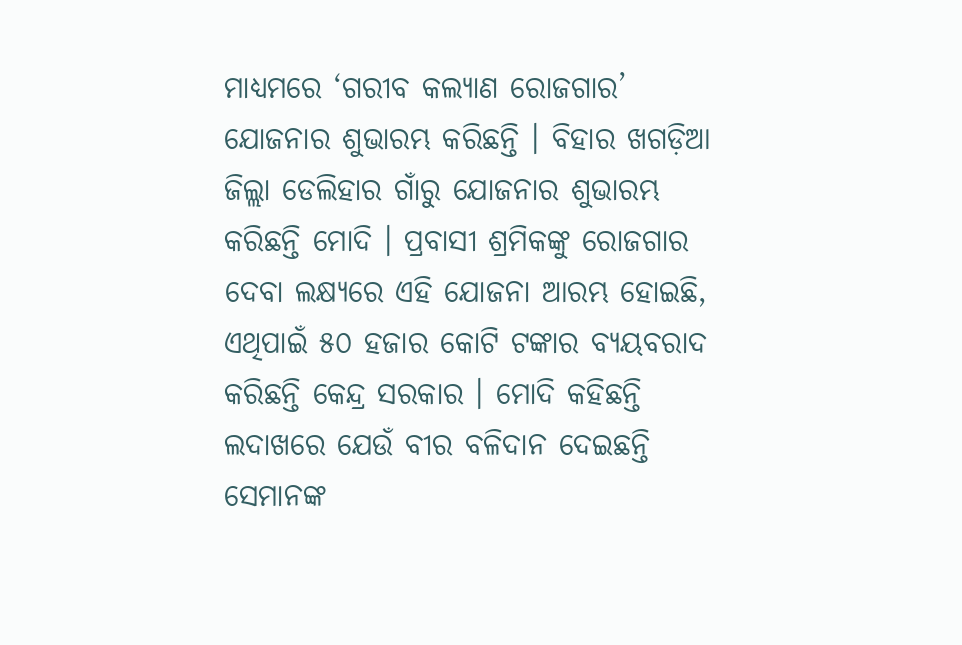ମାଧ୍ୟମରେ ‘ଗରୀବ କଲ୍ୟାଣ ରୋଜଗାର’ ଯୋଜନାର ଶୁଭାରମ୍ଭ କରିଛନ୍ତି । ବିହାର ଖଗଡ଼ିଆ ଜିଲ୍ଲା ଡେଲିହାର ଗାଁରୁ ଯୋଜନାର ଶୁଭାରମ୍ଭ କରିଛନ୍ତି ମୋଦି । ପ୍ରବାସୀ ଶ୍ରମିକଙ୍କୁ ରୋଜଗାର ଦେବା ଲକ୍ଷ୍ୟରେ ଏହି ଯୋଜନା ଆରମ୍ଭ ହୋଇଛି, ଏଥିପାଇଁ ୫୦ ହଜାର କୋଟି ଟଙ୍କାର ବ୍ୟୟବରାଦ କରିଛନ୍ତି କେନ୍ଦ୍ର ସରକାର । ମୋଦି କହିଛନ୍ତି ଲଦାଖରେ ଯେଉଁ ବୀର ବଳିଦାନ ଦେଇଛନ୍ତି ସେମାନଙ୍କ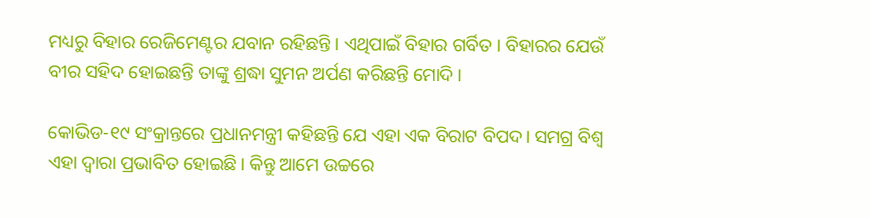ମଧ୍ୟରୁ ବିହାର ରେଜିମେଣ୍ଟର ଯବାନ ରହିଛନ୍ତି । ଏଥିପାଇଁ ବିହାର ଗର୍ବିତ । ବିହାରର ଯେଉଁ ବୀର ସହିଦ ହୋଇଛନ୍ତି ତାଙ୍କୁ ଶ୍ରଦ୍ଧା ସୁମନ ଅର୍ପଣ କରିଛନ୍ତି ମୋଦି ।

କୋଭିଡ-୧୯ ସଂକ୍ରାନ୍ତରେ ପ୍ରଧାନମନ୍ତ୍ରୀ କହିଛନ୍ତି ଯେ ଏହା ଏକ ବିରାଟ ବିପଦ। ସମଗ୍ର ବିଶ୍ୱ ଏହା ଦ୍ୱାରା ପ୍ରଭାବିତ ହୋଇଛି। କିନ୍ତୁ ଆମେ ଉଚ୍ଚରେ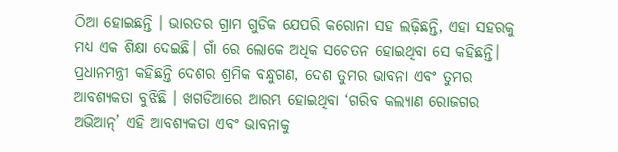ଠିଆ ହୋଇଛନ୍ତି । ଭାରତର ଗ୍ରାମ ଗୁଡିକ ଯେପରି କରୋନା ସହ ଲଢ଼ିଛନ୍ତି, ଏହା ସହରକୁ ମଧ୍ୟ ଏକ ଶିକ୍ଷା ଦେଇଛି। ଗାଁ ରେ ଲୋକେ ଅଧିକ ସଚେତନ ହୋଇଥିବା ସେ କହିଛନ୍ତି। ପ୍ରଧାନମନ୍ତ୍ରୀ କହିଛନ୍ତି ଦେଶର ଶ୍ରମିକ ବନ୍ଧୁଗଣ, ଦେଶ ତୁମର ଭାବନା ଏବଂ ତୁମର ଆବଶ୍ୟକତା ବୁଝିଛି । ଖଗଡିଆରେ ଆରମ୍ଭ ହୋଇଥିବା ‘ଗରିବ କଲ୍ୟାଣ ରୋଜଗର ଅଭିଆନ୍’ ଏହି ଆବଶ୍ୟକତା ଏବଂ ଭାବନାକୁ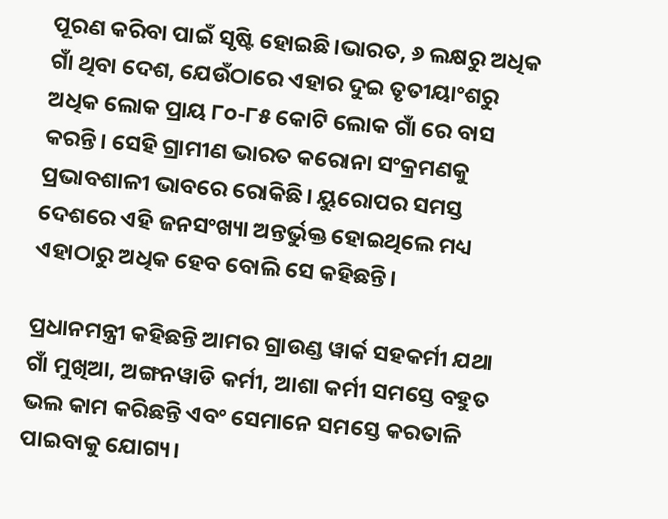ପୂରଣ କରିବା ପାଇଁ ସୃଷ୍ଟି ହୋଇଛି।ଭାରତ, ୬ ଲକ୍ଷରୁ ଅଧିକ ଗାଁ ଥିବା ଦେଶ, ଯେଉଁଠାରେ ଏହାର ଦୁଇ ତୃତୀୟାଂଶରୁ ଅଧିକ ଲୋକ ପ୍ରାୟ ୮୦-୮୫ କୋଟି ଲୋକ ଗାଁ ରେ ବାସ କରନ୍ତି। ସେହି ଗ୍ରାମୀଣ ଭାରତ କରୋନା ସଂକ୍ରମଣକୁ ପ୍ରଭାବଶାଳୀ ଭାବରେ ରୋକିଛି। ୟୁରୋପର ସମସ୍ତ ଦେଶରେ ଏହି ଜନସଂଖ୍ୟା ଅନ୍ତର୍ଭୁକ୍ତ ହୋଇଥିଲେ ମଧ୍ୟ ଏହାଠାରୁ ଅଧିକ ହେବ ବୋଲି ସେ କହିଛନ୍ତି।

ପ୍ରଧାନମନ୍ତ୍ରୀ କହିଛନ୍ତି ଆମର ଗ୍ରାଉଣ୍ଡ ୱାର୍କ ସହକର୍ମୀ ଯଥା ଗାଁ ମୁଖିଆ, ଅଙ୍ଗନୱାଡି କର୍ମୀ, ଆଶା କର୍ମୀ ସମସ୍ତେ ବହୁତ ଭଲ କାମ କରିଛନ୍ତି ଏବଂ ସେମାନେ ସମସ୍ତେ କରତାଳି ପାଇବାକୁ ଯୋଗ୍ୟ।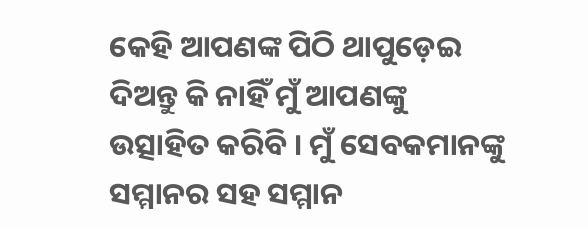କେହି ଆପଣଙ୍କ ପିଠି ଥାପୁଡ଼େଇ ଦିଅନ୍ତୁ କି ନାହିଁ ମୁଁ ଆପଣଙ୍କୁ ଉତ୍ସାହିତ କରିବି । ମୁଁ ସେବକମାନଙ୍କୁ ସମ୍ମାନର ସହ ସମ୍ମାନ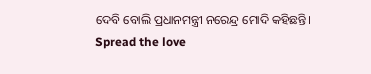ଦେବି ବୋଲି ପ୍ରଧାନମନ୍ତ୍ରୀ ନରେନ୍ଦ୍ର ମୋଦି କହିଛନ୍ତି।
Spread the love